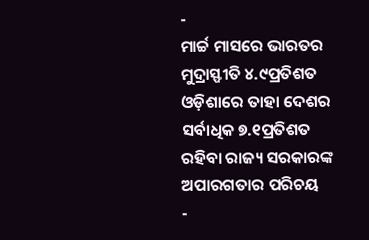-
ମାର୍ଚ୍ଚ ମାସରେ ଭାରତର ମୁଦ୍ରାସ୍ଫୀତି ୪.୯ପ୍ରତିଶତ ଓଡ଼ିଶାରେ ତାହା ଦେଶର ସର୍ବାଧିକ ୭.୧ପ୍ରତିଶତ ରହିବା ରାଜ୍ୟ ସରକାରଙ୍କ ଅପାରଗତାର ପରିଚୟ
-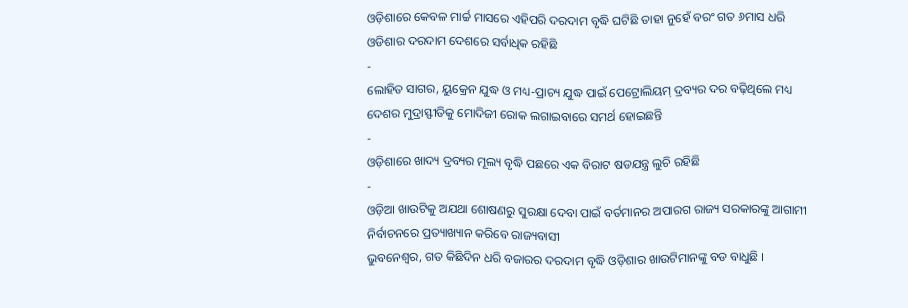ଓଡ଼ିଶାରେ କେବଳ ମାର୍ଚ୍ଚ ମାସରେ ଏହିପରି ଦରଦାମ ବୃଦ୍ଧି ଘଟିଛି ତାହା ନୁହେଁ ବରଂ ଗତ ୬ମାସ ଧରି ଓଡିଶାର ଦରଦାମ ଦେଶରେ ସର୍ବାଧିକ ରହିଛି
-
ଲୋହିତ ସାଗର, ୟୁକ୍ରେନ ଯୁଦ୍ଧ ଓ ମଧ୍ୟ-ପ୍ରାଚ୍ୟ ଯୁଦ୍ଧ ପାଇଁ ପେଟ୍ରୋଲିୟମ୍ ଦ୍ରବ୍ୟର ଦର ବଢ଼ିଥିଲେ ମଧ୍ୟ ଦେଶର ମୁଦ୍ରାସ୍ଫୀତିକୁ ମୋଦିଜୀ ରୋକ ଲଗାଇବାରେ ସମର୍ଥ ହୋଇଛନ୍ତି
-
ଓଡ଼ିଶାରେ ଖାଦ୍ୟ ଦ୍ରବ୍ୟର ମୂଲ୍ୟ ବୃଦ୍ଧି ପଛରେ ଏକ ବିରାଟ ଷଡଯନ୍ତ୍ର ଲୁଚି ରହିଛି
-
ଓଡ଼ିଆ ଖାଉଟିକୁ ଅଯଥା ଶୋଷଣରୁ ସୁରକ୍ଷା ଦେବା ପାଇଁ ବର୍ତମାନର ଅପାରଗ ରାଜ୍ୟ ସରକାରଙ୍କୁ ଆଗାମୀ ନିର୍ବାଚନରେ ପ୍ରତ୍ୟାଖ୍ୟାନ କରିବେ ରାଜ୍ୟବାସୀ
ଭୁବନେଶ୍ୱର, ଗତ କିଛିଦିନ ଧରି ବଜାରର ଦରଦାମ ବୃଦ୍ଧି ଓଡ଼ିଶାର ଖାଉଟିମାନଙ୍କୁ ବଡ ବାଧୁଛି ।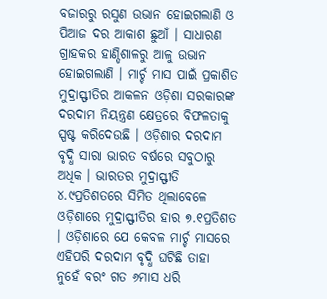ବଜାରରୁ ରସୁଣ ଉଭାନ ହୋଇଗଲାଣି ଓ ପିଆଜ ଦର ଆକାଶ ଛୁଆଁ । ସାଧାରଣ ଗ୍ରାହକର ହାଣ୍ଡିଶାଳରୁ ଆଳୁ ଉଭାନ ହୋଇଗଲାଣି । ମାର୍ଚ୍ଚ ମାସ ପାଇଁ ପ୍ରକାଶିତ ମୁଦ୍ରାସ୍ଫୀତିର ଆକଳନ ଓଡ଼ିଶା ସରକାରଙ୍କ ଦରଦାମ ନିୟନ୍ତ୍ରଣ କ୍ଷେତ୍ରରେ ବିଫଳତାକୁ ସ୍ପଷ୍ଟ କରିଦେଉଛି । ଓଡ଼ିଶାର ଦରଦାମ ବୃଦ୍ଧି ସାରା ଭାରତ ବର୍ଷରେ ସବୁଠାରୁ ଅଧିକ । ଭାରତର ମୁଦ୍ରାସ୍ଫୀତି ୪.୯ପ୍ରତିଶତରେ ସିମିତ ଥିଲାବେଳେ ଓଡ଼ିଶାରେ ମୁଦ୍ରାସ୍ଫୀତିର ହାର ୭.୧ପ୍ରତିଶତ । ଓଡ଼ିଶାରେ ଯେ କେବଳ ମାର୍ଚ୍ଚ ମାସରେ ଏହିପରି ଦରଦାମ ବୃଦ୍ଧି ଘଟିଛି ତାହା ନୁହେଁ ବରଂ ଗତ ୬ମାସ ଧରି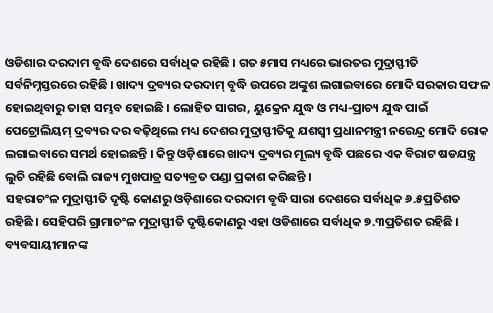ଓଡିଶାର ଦରଦାମ ବୃଦ୍ଧି ଦେଶରେ ସର୍ବାଧିକ ରହିଛି । ଗତ ୫ମାସ ମଧ୍ୟରେ ଭାରତର ମୁଦ୍ରାସ୍ଫୀତି ସର୍ବନିମ୍ନସ୍ତରରେ ରହିଛି । ଖାଦ୍ୟ ଦ୍ରବ୍ୟର ଦରଦାମ୍ ବୃଦ୍ଧି ଉପରେ ଅଙ୍କୁଶ ଲଗାଇବାରେ ମୋଦି ସରକାର ସଫଳ ହୋଇଥିବାରୁ ତାହା ସମ୍ଭବ ହୋଇଛି । ଲୋହିତ ସାଗର, ୟୁକ୍ରେନ ଯୁଦ୍ଧ ଓ ମଧ୍ୟ-ପ୍ରାଚ୍ୟ ଯୁଦ୍ଧ ପାଇଁ ପେଟ୍ରୋଲିୟମ୍ ଦ୍ରବ୍ୟର ଦର ବଢ଼ିଥିଲେ ମଧ୍ୟ ଦେଶର ମୁଦ୍ରାସ୍ଫୀତିକୁ ଯଶସ୍ୱୀ ପ୍ରଧାନମନ୍ତ୍ରୀ ନରେନ୍ଦ୍ର ମୋଦି ରୋକ ଲଗାଇବାରେ ସମର୍ଥ ହୋଇଛନ୍ତି । କିନ୍ତୁ ଓଡ଼ିଶାରେ ଖାଦ୍ୟ ଦ୍ରବ୍ୟର ମୂଲ୍ୟ ବୃଦ୍ଧି ପଛରେ ଏକ ବିରାଟ ଷଡଯନ୍ତ୍ର ଲୁଚି ରହିଛି ବୋଲି ରାଜ୍ୟ ମୁଖପାତ୍ର ସତ୍ୟବ୍ରତ ପଣ୍ଡା ପ୍ରକାଶ କରିଛନ୍ତି ।
ସହରାଚଂଳ ମୁଦ୍ରାସ୍ଫୀତି ଦୃଷ୍ଟି କୋଣରୁ ଓଡ଼ିଶାରେ ଦରଦାମ ବୃଦ୍ଧି ସାରା ଦେଶରେ ସର୍ବାଧିକ ୬.୫ପ୍ରତିଶତ ରହିଛି । ସେହିପରି ଗ୍ରାମାଚଂଳ ମୁଦ୍ରାସ୍ଫୀତି ଦୃଷ୍ଟିକୋଣରୁ ଏହା ଓଡିଶାରେ ସର୍ବାଧିକ ୭.୩ପ୍ରତିଶତ ରହିଛି । ବ୍ୟବସାୟୀମାନଙ୍କ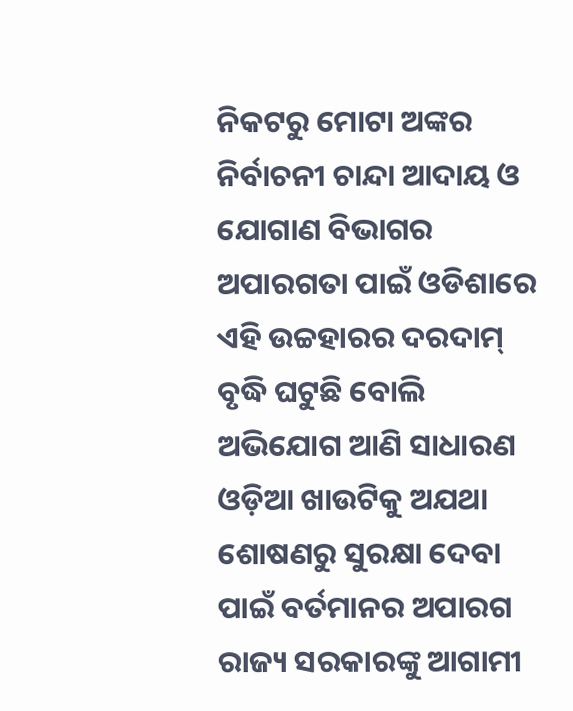ନିକଟରୁ ମୋଟା ଅଙ୍କର ନିର୍ବାଚନୀ ଚାନ୍ଦା ଆଦାୟ ଓ ଯୋଗାଣ ବିଭାଗର ଅପାରଗତା ପାଇଁ ଓଡିଶାରେ ଏହି ଉଚ୍ଚହାରର ଦରଦାମ୍ ବୃଦ୍ଧି ଘଟୁଛି ବୋଲି ଅଭିଯୋଗ ଆଣି ସାଧାରଣ ଓଡ଼ିଆ ଖାଉଟିକୁ ଅଯଥା ଶୋଷଣରୁ ସୁରକ୍ଷା ଦେବା ପାଇଁ ବର୍ତମାନର ଅପାରଗ ରାଜ୍ୟ ସରକାରଙ୍କୁ ଆଗାମୀ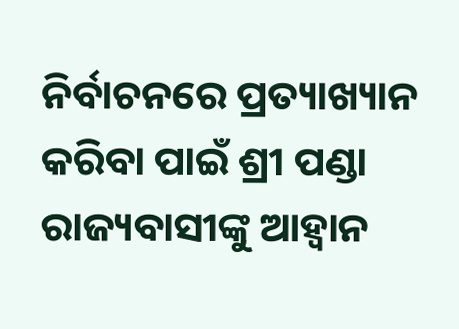ନିର୍ବାଚନରେ ପ୍ରତ୍ୟାଖ୍ୟାନ କରିବା ପାଇଁ ଶ୍ରୀ ପଣ୍ଡା ରାଜ୍ୟବାସୀଙ୍କୁ ଆହ୍ୱାନ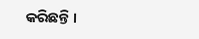କରିଛନ୍ତି ।